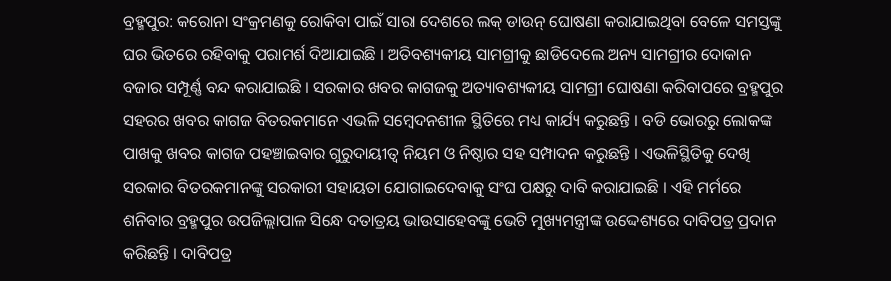ବ୍ରହ୍ମପୁର: କରୋନା ସଂକ୍ରମଣକୁ ରୋକିବା ପାଇଁ ସାରା ଦେଶରେ ଲକ୍ ଡାଉନ୍ ଘୋଷଣା କରାଯାଇଥିବା ବେଳେ ସମସ୍ତଙ୍କୁ ଘର ଭିତରେ ରହିବାକୁ ପରାମର୍ଶ ଦିଆଯାଇଛି । ଅତିବଶ୍ୟକୀୟ ସାମଗ୍ରୀକୁ ଛାଡିଦେଲେ ଅନ୍ୟ ସାମଗ୍ରୀର ଦୋକାନ ବଜାର ସମ୍ପୂର୍ଣ୍ଣ ବନ୍ଦ କରାଯାଇଛି । ସରକାର ଖବର କାଗଜକୁ ଅତ୍ୟାବଶ୍ୟକୀୟ ସାମଗ୍ରୀ ଘୋଷଣା କରିବାପରେ ବ୍ରହ୍ମପୁର ସହରର ଖବର କାଗଜ ବିତରକମାନେ ଏଭଳି ସମ୍ବେଦନଶୀଳ ସ୍ଥିତିରେ ମଧ୍ୟ କାର୍ଯ୍ୟ କରୁଛନ୍ତି । ବଡି ଭୋରରୁ ଲୋକଙ୍କ ପାଖକୁ ଖବର କାଗଜ ପହଞ୍ଚାଇବାର ଗୁରୁଦାୟୀତ୍ୱ ନିୟମ ଓ ନିଷ୍ଠାର ସହ ସମ୍ପାଦନ କରୁଛନ୍ତି । ଏଭଳିସ୍ଥିତିକୁ ଦେଖି ସରକାର ବିତରକମାନଙ୍କୁ ସରକାରୀ ସହାୟତା ଯୋଗାଇଦେବାକୁ ସଂଘ ପକ୍ଷରୁ ଦାବି କରାଯାଇଛି । ଏହି ମର୍ମରେ ଶନିବାର ବ୍ରହ୍ମପୁର ଉପଜିଲ୍ଲାପାଳ ସିନ୍ଧେ ଦତାତ୍ରୟ ଭାଉସାହେବଙ୍କୁ ଭେଟି ମୁଖ୍ୟମନ୍ତ୍ରୀଙ୍କ ଉଦ୍ଦେଶ୍ୟରେ ଦାବିପତ୍ର ପ୍ରଦାନ କରିଛନ୍ତି । ଦାବିପତ୍ର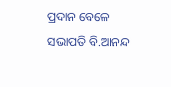ପ୍ରଦାନ ବେଳେ ସଭାପତି ବି.ଆନନ୍ଦ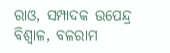ରାଓ, ସମ୍ପାଦକ ଉପେନ୍ଦ୍ର ବିଶ୍ୱାଳ, ବଳରାମ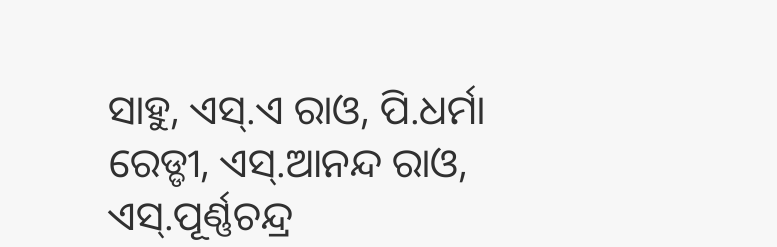ସାହୁ, ଏସ୍.ଏ ରାଓ, ପି.ଧର୍ମା ରେଡ୍ଡୀ, ଏସ୍.ଆନନ୍ଦ ରାଓ, ଏସ୍.ପୂର୍ଣ୍ଣଚନ୍ଦ୍ର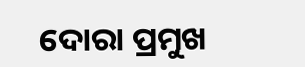ଦୋରା ପ୍ରମୁଖ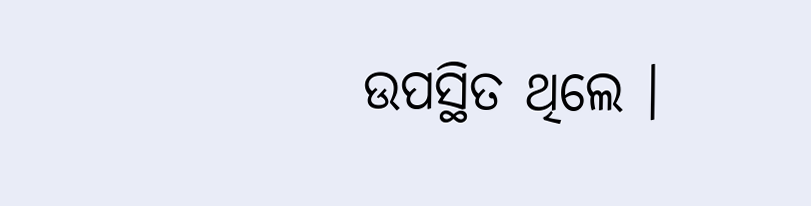ଉପସ୍ଥିତ ଥିଲେ ।